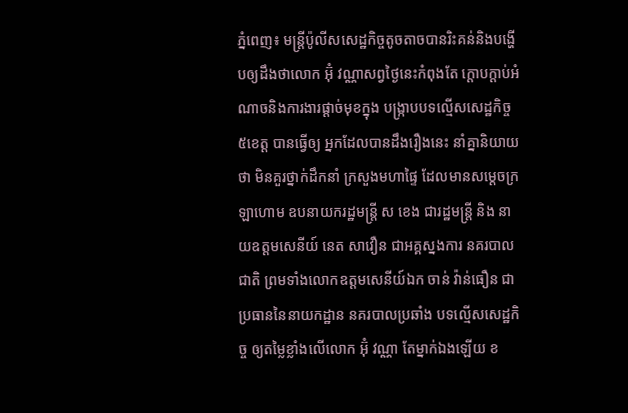ភ្នំពេញ៖ មន្ត្រីប៉ូលីសសេដ្ឋកិច្ចតូចតាចបានរិះគន់និងបង្ហើបឲ្យដឹងថាលោក អ៊ុំ វណ្ណាសព្វថៃ្ងនេះកំពុងតែ ក្ដោបក្ដាប់អំណាចនិងការងារផ្ដាច់មុខក្នុង បង្ក្រាបបទល្មើសសេដ្ឋកិច្ច ៥ខេត្ត បានធ្វើឲ្យ អ្នកដែលបានដឹងរឿងនេះ នាំគ្នានិយាយថា មិនគួរថ្នាក់ដឹកនាំ ក្រសួងមហាផ្ទៃ ដែលមានសម្ដេចក្រឡាហោម ឧបនាយករដ្ឋមន្ត្រី ស ខេង ជារដ្ឋមន្ត្រី និង នាយឧត្តមសេនីយ៍ នេត សាវឿន ជាអគ្គស្នងការ នគរបាលជាតិ ព្រមទាំងលោកឧត្តមសេនីយ៍ឯក ចាន់ វ៉ាន់ធឿន ជាប្រធាននៃនាយកដ្ឋាន នគរបាលប្រឆាំង បទល្មើសសេដ្ឋកិច្ច ឲ្យតម្លៃខ្លាំងលើលោក អ៊ុំ វណ្ណា តែម្នាក់ឯងឡើយ ខ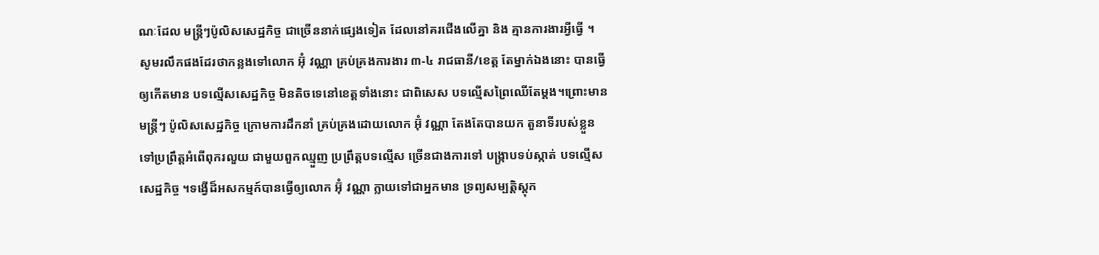ណៈដែល មន្ត្រីៗប៉ូលិសសេដ្ឋកិច្ច ជាច្រើននាក់ផ្សេងទៀត ដែលនៅគរជើងលើគ្នា និង គ្មានការងារអ្វីធ្វើ ។
សូមរលឹកផងដែរថាកន្លងទៅលោក អ៊ុំ វណ្ណា គ្រប់គ្រងការងារ ៣-៤ រាជធានី/ខេត្ត តែម្នាក់ឯងនោះ បានធ្វើឲ្យកើតមាន បទល្មើសសេដ្ឋកិច្ច មិនតិចទេនៅខេត្តទាំងនោះ ជាពិសេស បទល្មើសព្រៃឈើតែម្ដង។ព្រោះមានមន្ត្រីៗ ប៉ូលិសសេដ្ឋកិច្ច ក្រោមការដឹកនាំ គ្រប់គ្រងដោយលោក អ៊ុំ វណ្ណា តែងតែបានយក តួនាទីរបស់ខ្លួន ទៅប្រព្រឹត្តអំពើពុករលួយ ជាមួយពួកឈ្មួញ ប្រព្រឹត្តបទល្មើស ច្រើនជាងការទៅ បង្ក្រាបទប់ស្កាត់ បទល្មើសសេដ្ឋកិច្ច ។ទង្វើដ៏អសកម្មក៍បានធ្វើឲ្យលោក អ៊ុំ វណ្ណា ក្លាយទៅជាអ្នកមាន ទ្រព្យសម្បត្តិស្ដុក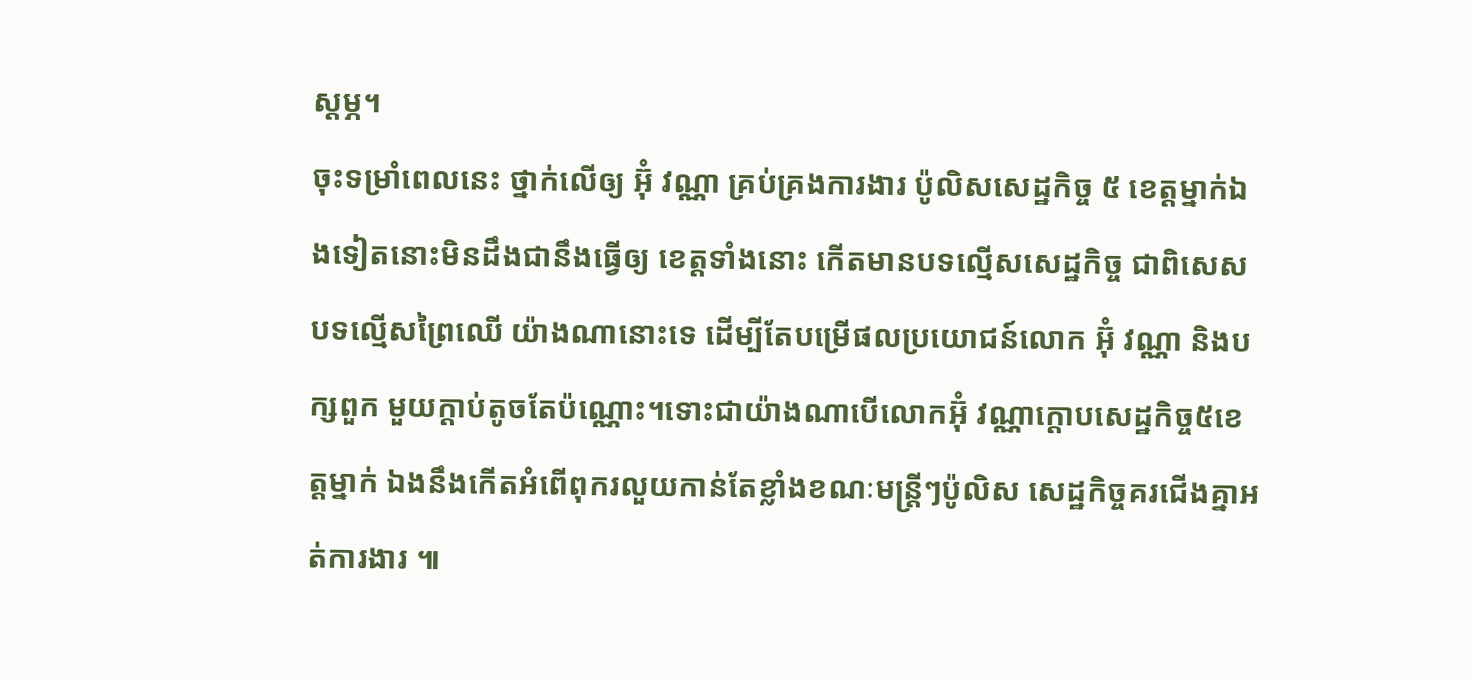ស្ដម្ភ។
ចុះទម្រាំពេលនេះ ថ្នាក់លើឲ្យ អ៊ុំ វណ្ណា គ្រប់គ្រងការងារ ប៉ូលិសសេដ្ឋកិច្ច ៥ ខេត្តម្នាក់ឯងទៀតនោះមិនដឹងជានឹងធ្វើឲ្យ ខេត្តទាំងនោះ កើតមានបទល្មើសសេដ្ឋកិច្ច ជាពិសេស បទល្មើសព្រៃឈើ យ៉ាងណានោះទេ ដើម្បីតែបម្រើផលប្រយោជន៍លោក អ៊ុំ វណ្ណា និងបក្សពួក មួយក្ដាប់តូចតែប៉ណ្ណោះ។ទោះជាយ៉ាងណាបើលោកអ៊ុំ វណ្ណាក្តោបសេដ្ឋកិច្ច៥ខេត្តម្នាក់ ឯងនឹងកើតអំពើពុករលួយកាន់តែខ្លាំងខណៈមន្ត្រីៗប៉ូលិស សេដ្ឋកិច្ចគរជើងគ្នាអត់ការងារ ៕